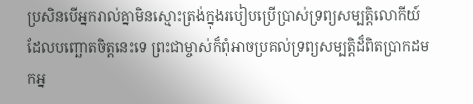ប្រសិនបើអ្នករាល់គ្នាមិនស្មោះត្រង់ក្នុងរបៀបប្រើប្រាស់ទ្រព្យសម្បត្តិលោកីយ៍ ដែលបញ្ឆោតចិត្តនេះទេ ព្រះជាម្ចាស់ក៏ពុំអាចប្រគល់ទ្រព្យសម្បត្តិដ៏ពិតប្រាកដមកអ្ន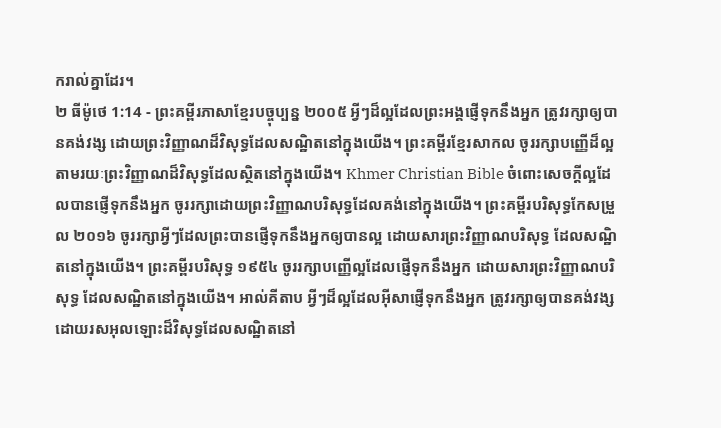ករាល់គ្នាដែរ។
២ ធីម៉ូថេ 1:14 - ព្រះគម្ពីរភាសាខ្មែរបច្ចុប្បន្ន ២០០៥ អ្វីៗដ៏ល្អដែលព្រះអង្គផ្ញើទុកនឹងអ្នក ត្រូវរក្សាឲ្យបានគង់វង្ស ដោយព្រះវិញ្ញាណដ៏វិសុទ្ធដែលសណ្ឋិតនៅក្នុងយើង។ ព្រះគម្ពីរខ្មែរសាកល ចូររក្សាបញ្ញើដ៏ល្អ តាមរយៈព្រះវិញ្ញាណដ៏វិសុទ្ធដែលស្ថិតនៅក្នុងយើង។ Khmer Christian Bible ចំពោះសេចក្ដីល្អដែលបានផ្ញើទុកនឹងអ្នក ចូររក្សាដោយព្រះវិញ្ញាណបរិសុទ្ធដែលគង់នៅក្នុងយើង។ ព្រះគម្ពីរបរិសុទ្ធកែសម្រួល ២០១៦ ចូររក្សាអ្វីៗដែលព្រះបានផ្ញើទុកនឹងអ្នកឲ្យបានល្អ ដោយសារព្រះវិញ្ញាណបរិសុទ្ធ ដែលសណ្ឋិតនៅក្នុងយើង។ ព្រះគម្ពីរបរិសុទ្ធ ១៩៥៤ ចូររក្សាបញ្ញើល្អដែលផ្ញើទុកនឹងអ្នក ដោយសារព្រះវិញ្ញាណបរិសុទ្ធ ដែលសណ្ឋិតនៅក្នុងយើង។ អាល់គីតាប អ្វីៗដ៏ល្អដែលអ៊ីសាផ្ញើទុកនឹងអ្នក ត្រូវរក្សាឲ្យបានគង់វង្ស ដោយរសអុលឡោះដ៏វិសុទ្ធដែលសណ្ឋិតនៅ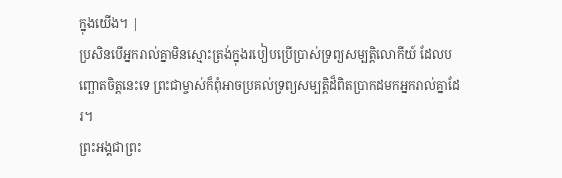ក្នុងយើង។ |
ប្រសិនបើអ្នករាល់គ្នាមិនស្មោះត្រង់ក្នុងរបៀបប្រើប្រាស់ទ្រព្យសម្បត្តិលោកីយ៍ ដែលបញ្ឆោតចិត្តនេះទេ ព្រះជាម្ចាស់ក៏ពុំអាចប្រគល់ទ្រព្យសម្បត្តិដ៏ពិតប្រាកដមកអ្នករាល់គ្នាដែរ។
ព្រះអង្គជាព្រះ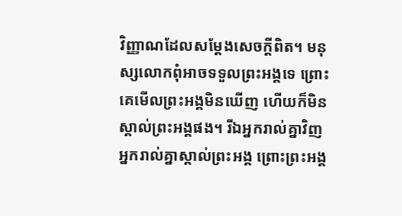វិញ្ញាណដែលសម្តែងសេចក្ដីពិត។ មនុស្សលោកពុំអាចទទួលព្រះអង្គទេ ព្រោះគេមើលព្រះអង្គមិនឃើញ ហើយក៏មិនស្គាល់ព្រះអង្គផង។ រីឯអ្នករាល់គ្នាវិញ អ្នករាល់គ្នាស្គាល់ព្រះអង្គ ព្រោះព្រះអង្គ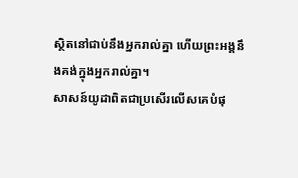ស្ថិតនៅជាប់នឹងអ្នករាល់គ្នា ហើយព្រះអង្គនឹងគង់ក្នុងអ្នករាល់គ្នា។
សាសន៍យូដាពិតជាប្រសើរលើសគេបំផុ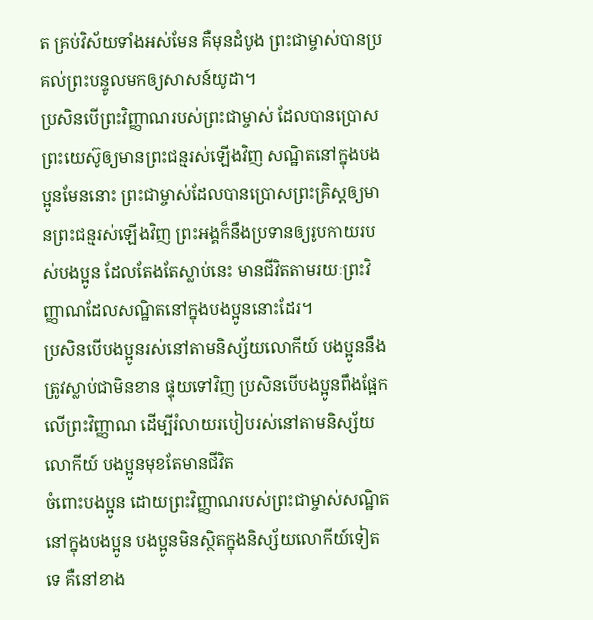ត គ្រប់វិស័យទាំងអស់មែន គឺមុនដំបូង ព្រះជាម្ចាស់បានប្រគល់ព្រះបន្ទូលមកឲ្យសាសន៍យូដា។
ប្រសិនបើព្រះវិញ្ញាណរបស់ព្រះជាម្ចាស់ ដែលបានប្រោសព្រះយេស៊ូឲ្យមានព្រះជន្មរស់ឡើងវិញ សណ្ឋិតនៅក្នុងបងប្អូនមែននោះ ព្រះជាម្ចាស់ដែលបានប្រោសព្រះគ្រិស្តឲ្យមានព្រះជន្មរស់ឡើងវិញ ព្រះអង្គក៏នឹងប្រទានឲ្យរូបកាយរបស់បងប្អូន ដែលតែងតែស្លាប់នេះ មានជីវិតតាមរយៈព្រះវិញ្ញាណដែលសណ្ឋិតនៅក្នុងបងប្អូននោះដែរ។
ប្រសិនបើបងប្អូនរស់នៅតាមនិស្ស័យលោកីយ៍ បងប្អូននឹងត្រូវស្លាប់ជាមិនខាន ផ្ទុយទៅវិញ ប្រសិនបើបងប្អូនពឹងផ្អែកលើព្រះវិញ្ញាណ ដើម្បីរំលាយរបៀបរស់នៅតាមនិស្ស័យលោកីយ៍ បងប្អូនមុខតែមានជីវិត
ចំពោះបងប្អូន ដោយព្រះវិញ្ញាណរបស់ព្រះជាម្ចាស់សណ្ឋិតនៅក្នុងបងប្អូន បងប្អូនមិនស្ថិតក្នុងនិស្ស័យលោកីយ៍ទៀតទេ គឺនៅខាង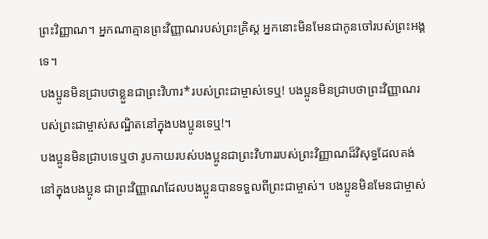ព្រះវិញ្ញាណ។ អ្នកណាគ្មានព្រះវិញ្ញាណរបស់ព្រះគ្រិស្ត អ្នកនោះមិនមែនជាកូនចៅរបស់ព្រះអង្គទេ។
បងប្អូនមិនជ្រាបថាខ្លួនជាព្រះវិហារ*របស់ព្រះជាម្ចាស់ទេឬ! បងប្អូនមិនជ្រាបថាព្រះវិញ្ញាណរបស់ព្រះជាម្ចាស់សណ្ឋិតនៅក្នុងបងប្អូនទេឬ!។
បងប្អូនមិនជ្រាបទេឬថា រូបកាយរបស់បងប្អូនជាព្រះវិហាររបស់ព្រះវិញ្ញាណដ៏វិសុទ្ធដែលគង់នៅក្នុងបងប្អូន ជាព្រះវិញ្ញាណដែលបងប្អូនបានទទួលពីព្រះជាម្ចាស់។ បងប្អូនមិនមែនជាម្ចាស់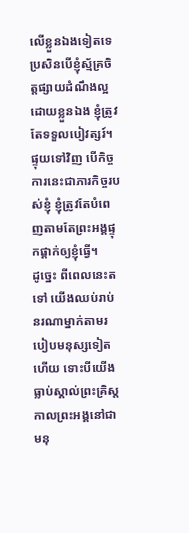លើខ្លួនឯងទៀតទេ
ប្រសិនបើខ្ញុំស្ម័គ្រចិត្តផ្សាយដំណឹងល្អដោយខ្លួនឯង ខ្ញុំត្រូវតែទទួលបៀវត្សរ៍។ ផ្ទុយទៅវិញ បើកិច្ចការនេះជាភារកិច្ចរបស់ខ្ញុំ ខ្ញុំត្រូវតែបំពេញតាមតែព្រះអង្គផ្ទុកផ្ដាក់ឲ្យខ្ញុំធ្វើ។
ដូច្នេះ ពីពេលនេះតទៅ យើងឈប់រាប់នរណាម្នាក់តាមរបៀបមនុស្សទៀតហើយ ទោះបីយើងធ្លាប់ស្គាល់ព្រះគ្រិស្តកាលព្រះអង្គនៅជាមនុ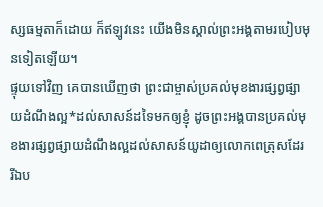ស្សធម្មតាក៏ដោយ ក៏ឥឡូវនេះ យើងមិនស្គាល់ព្រះអង្គតាមរបៀបមុនទៀតឡើយ។
ផ្ទុយទៅវិញ គេបានឃើញថា ព្រះជាម្ចាស់ប្រគល់មុខងារផ្សព្វផ្សាយដំណឹងល្អ*ដល់សាសន៍ដទៃមកឲ្យខ្ញុំ ដូចព្រះអង្គបានប្រគល់មុខងារផ្សព្វផ្សាយដំណឹងល្អដល់សាសន៍យូដាឲ្យលោកពេត្រុសដែរ
រីឯប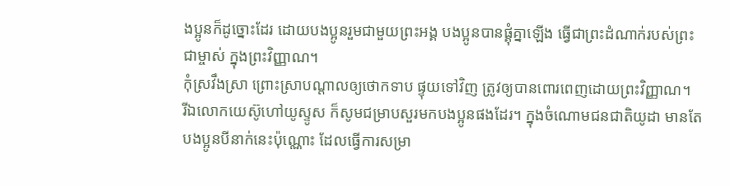ងប្អូនក៏ដូច្នោះដែរ ដោយបងប្អូនរួមជាមួយព្រះអង្គ បងប្អូនបានផ្គុំគ្នាឡើង ធ្វើជាព្រះដំណាក់របស់ព្រះជាម្ចាស់ ក្នុងព្រះវិញ្ញាណ។
កុំស្រវឹងស្រា ព្រោះស្រាបណ្ដាលឲ្យថោកទាប ផ្ទុយទៅវិញ ត្រូវឲ្យបានពោរពេញដោយព្រះវិញ្ញាណ។
រីឯលោកយេស៊ូហៅយូស្ទូស ក៏សូមជម្រាបសួរមកបងប្អូនផងដែរ។ ក្នុងចំណោមជនជាតិយូដា មានតែបងប្អូនបីនាក់នេះប៉ុណ្ណោះ ដែលធ្វើការសម្រា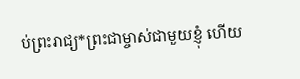ប់ព្រះរាជ្យ*ព្រះជាម្ចាស់ជាមួយខ្ញុំ ហើយ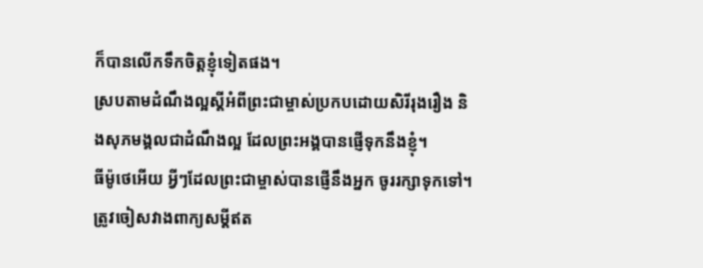ក៏បានលើកទឹកចិត្តខ្ញុំទៀតផង។
ស្របតាមដំណឹងល្អស្ដីអំពីព្រះជាម្ចាស់ប្រកបដោយសិរីរុងរឿង និងសុភមង្គលជាដំណឹងល្អ ដែលព្រះអង្គបានផ្ញើទុកនឹងខ្ញុំ។
ធីម៉ូថេអើយ អ្វីៗដែលព្រះជាម្ចាស់បានផ្ញើនឹងអ្នក ចូររក្សាទុកទៅ។ ត្រូវចៀសវាងពាក្យសម្តីឥត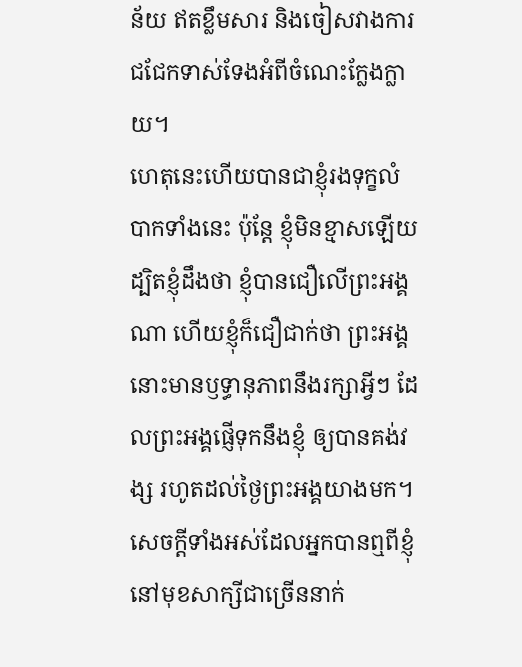ន័យ ឥតខ្លឹមសារ និងចៀសវាងការជជែកទាស់ទែងអំពីចំណេះក្លែងក្លាយ។
ហេតុនេះហើយបានជាខ្ញុំរងទុក្ខលំបាកទាំងនេះ ប៉ុន្តែ ខ្ញុំមិនខ្មាសឡើយ ដ្បិតខ្ញុំដឹងថា ខ្ញុំបានជឿលើព្រះអង្គណា ហើយខ្ញុំក៏ជឿជាក់ថា ព្រះអង្គនោះមានឫទ្ធានុភាពនឹងរក្សាអ្វីៗ ដែលព្រះអង្គផ្ញើទុកនឹងខ្ញុំ ឲ្យបានគង់វង្ស រហូតដល់ថ្ងៃព្រះអង្គយាងមក។
សេចក្ដីទាំងអស់ដែលអ្នកបានឮពីខ្ញុំនៅមុខសាក្សីជាច្រើននាក់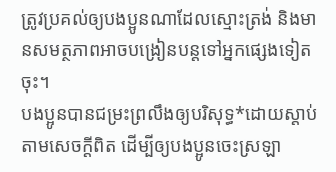ត្រូវប្រគល់ឲ្យបងប្អូនណាដែលស្មោះត្រង់ និងមានសមត្ថភាពអាចបង្រៀនបន្តទៅអ្នកផ្សេងទៀតចុះ។
បងប្អូនបានជម្រះព្រលឹងឲ្យបរិសុទ្ធ*ដោយស្ដាប់តាមសេចក្ដីពិត ដើម្បីឲ្យបងប្អូនចេះស្រឡា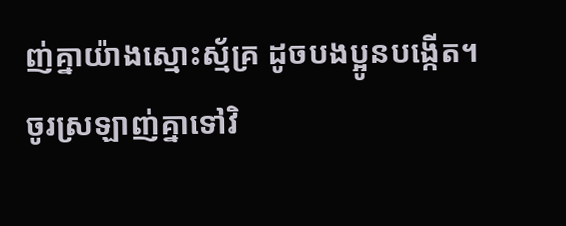ញ់គ្នាយ៉ាងស្មោះស្ម័គ្រ ដូចបងប្អូនបង្កើត។ ចូរស្រឡាញ់គ្នាទៅវិ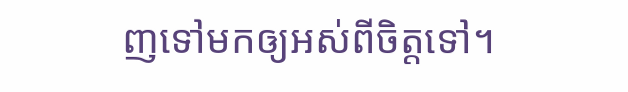ញទៅមកឲ្យអស់ពីចិត្តទៅ។